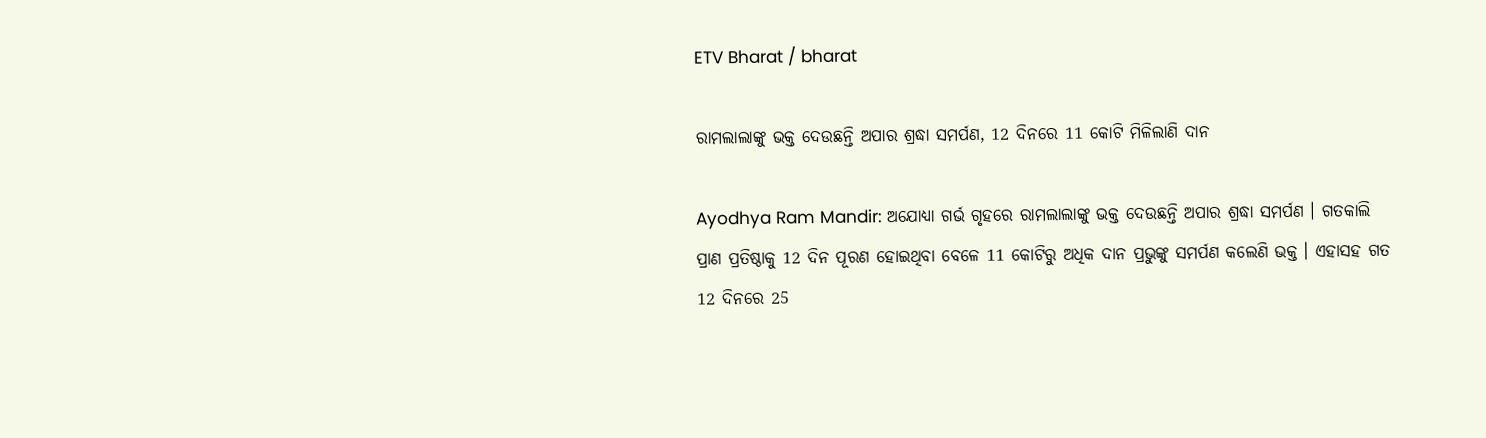ETV Bharat / bharat

ରାମଲାଲାଙ୍କୁ ଭକ୍ତ ଦେଉଛନ୍ତି ଅପାର ଶ୍ରଦ୍ଧା ସମର୍ପଣ, 12 ଦିନରେ 11 କୋଟି ମିଳିଲାଣି ଦାନ

Ayodhya Ram Mandir: ଅଯୋଧ୍ୟା ଗର୍ଭ ଗୃହରେ ରାମଲାଲାଙ୍କୁ ଭକ୍ତ ଦେଉଛନ୍ତି ଅପାର ଶ୍ରଦ୍ଧା ସମର୍ପଣ । ଗତକାଲି ପ୍ରାଣ ପ୍ରତିଷ୍ଠାକୁ 12 ଦିନ ପୂରଣ ହୋଇଥିବା ବେଳେ 11 କୋଟିରୁ ଅଧିକ ଦାନ ପ୍ରଭୁଙ୍କୁ ସମର୍ପଣ କଲେଣି ଭକ୍ତ । ଏହାସହ ଗତ 12 ଦିନରେ 25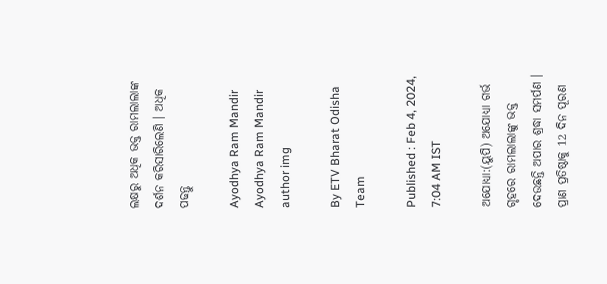ଲକ୍ଷରୁ ଅଧିକ ଭକ୍ତ ରାମଲାଲାଙ୍କ ଦର୍ଶନ କରିସାରିଲେଣି । ଅଧିକ ପଢନ୍ତୁ

Ayodhya Ram Mandir
Ayodhya Ram Mandir
author img

By ETV Bharat Odisha Team

Published : Feb 4, 2024, 7:04 AM IST

ଅଯୋଧ୍ୟା:(ୟୁପି) ଅଯୋଧ୍ୟା ଗର୍ଭ ଗୃହରେ ରାମଲାଲାଙ୍କୁ ଭକ୍ତ ଦେଉଛନ୍ତି ଅପାର ଶ୍ରଦ୍ଧା ସମର୍ପଣ । ପ୍ରାଣ ପ୍ରତିଷ୍ଠାକୁ 12 ଦିନ ପୂରଣ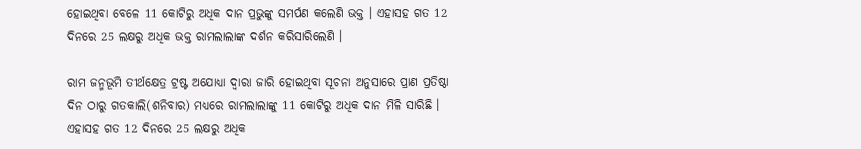ହୋଇଥିବା ବେଳେ 11 କୋଟିରୁ ଅଧିକ ଦାନ ପ୍ରଭୁଙ୍କୁ ସମର୍ପଣ କଲେଣି ଭକ୍ତ । ଏହାସହ ଗତ 12 ଦିନରେ 25 ଲକ୍ଷରୁ ଅଧିକ ଭକ୍ତ ରାମଲାଲାଙ୍କ ଦର୍ଶନ କରିସାରିଲେଣି ।

ରାମ ଜନ୍ମଭୂମି ତୀର୍ଥକ୍ଷେତ୍ର ଟ୍ରଷ୍ଟ ଅଯୋଧ୍ୟା ଦ୍ବାରା ଜାରି ହୋଇଥିବା ସୂଚନା ଅନୁସାରେ ପ୍ରାଣ ପ୍ରତିଷ୍ଠା ଦିନ ଠାରୁ ଗତକାଲି(ଶନିବାର) ମଧ୍ୟରେ ରାମଲାଲାଙ୍କୁ 11 କୋଟିରୁ ଅଧିକ ଦାନ ମିଳି ସାରିଛି । ଏହାସହ ଗତ 12 ଦିନରେ 25 ଲକ୍ଷରୁ ଅଧିକ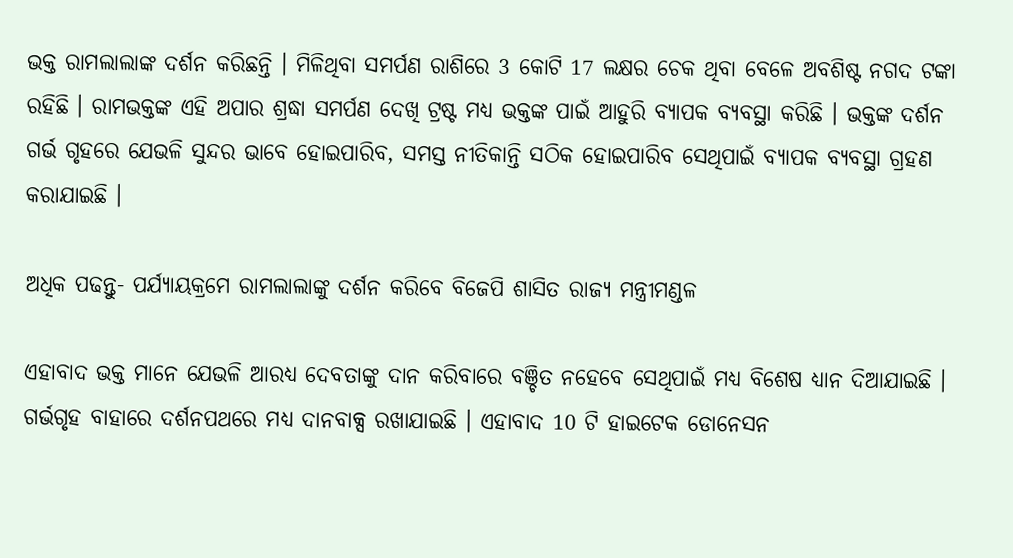ଭକ୍ତ ରାମଲାଲାଙ୍କ ଦର୍ଶନ କରିଛନ୍ତି । ମିଳିଥିବା ସମର୍ପଣ ରାଶିରେ 3 କୋଟି 17 ଲକ୍ଷର ଚେକ ଥିବା ବେଳେ ଅବଶିଷ୍ଟ ନଗଦ ଟଙ୍କା ରହିଛି । ରାମଭକ୍ତଙ୍କ ଏହି ଅପାର ଶ୍ରଦ୍ଧା ସମର୍ପଣ ଦେଖି ଟ୍ରଷ୍ଟ ମଧ୍ୟ ଭକ୍ତଙ୍କ ପାଇଁ ଆହୁରି ବ୍ୟାପକ ବ୍ୟବସ୍ଥା କରିଛି । ଭକ୍ତଙ୍କ ଦର୍ଶନ ଗର୍ଭ ଗୃହରେ ଯେଭଳି ସୁନ୍ଦର ଭାବେ ହୋଇପାରିବ, ସମସ୍ତ ନୀତିକାନ୍ତି ସଠିକ ହୋଇପାରିବ ସେଥିପାଇଁ ବ୍ୟାପକ ବ୍ୟବସ୍ଥା ଗ୍ରହଣ କରାଯାଇଛି ।

ଅଧିକ ପଢନ୍ତୁ- ପର୍ଯ୍ୟାୟକ୍ରମେ ରାମଲାଲାଙ୍କୁ ଦର୍ଶନ କରିବେ ବିଜେପି ଶାସିତ ରାଜ୍ୟ ମନ୍ତ୍ରୀମଣ୍ଡଳ

ଏହାବାଦ ଭକ୍ତ ମାନେ ଯେଭଳି ଆରଧ୍ୟ ଦେବତାଙ୍କୁ ଦାନ କରିବାରେ ବଞ୍ଚିତ ନହେବେ ସେଥିପାଇଁ ମଧ୍ୟ ବିଶେଷ ଧ୍ୟାନ ଦିଆଯାଇଛି । ଗର୍ଭଗୃହ ବାହାରେ ଦର୍ଶନପଥରେ ମଧ୍ୟ ଦାନବାକ୍ସ ରଖାଯାଇଛି । ଏହାବାଦ 10 ଟି ହାଇଟେକ ଡୋନେସନ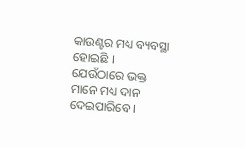କାଉଣ୍ଟର ମଧ୍ୟ ବ୍ୟବସ୍ଥା ହୋଇଛି । ଯେଉଁଠାରେ ଭକ୍ତ ମାନେ ମଧ୍ୟ ଦାନ ଦେଇପାରିବେ ।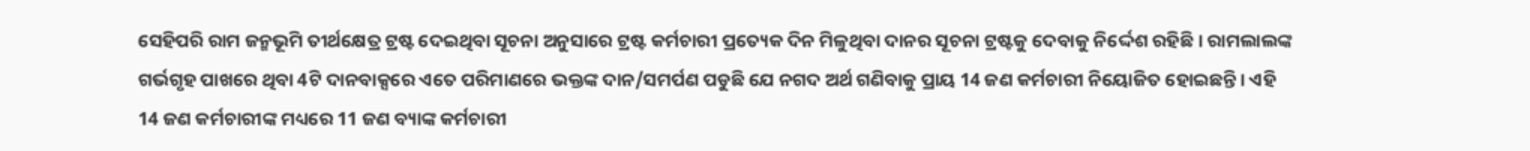ସେହିପରି ରାମ ଜନ୍ମଭୂମି ତୀର୍ଥକ୍ଷେତ୍ର ଟ୍ରଷ୍ଟ ଦେଇଥିବା ସୂଚନା ଅନୁସାରେ ଟ୍ରଷ୍ଟ କର୍ମଚାରୀ ପ୍ରତ୍ୟେକ ଦିନ ମିଳୁଥିବା ଦାନର ସୂଚନା ଟ୍ରଷ୍ଟକୁ ଦେବାକୁ ନିର୍ଦ୍ଦେଶ ରହିଛି । ରାମଲାଲଙ୍କ ଗର୍ଭଗୃହ ପାଖରେ ଥିବା 4ଟି ଦାନବାକ୍ସରେ ଏତେ ପରିମାଣରେ ଭକ୍ତଙ୍କ ଦାନ/ସମର୍ପଣ ପଡୁଛି ଯେ ନଗଦ ଅର୍ଥ ଗଣିବାକୁ ପ୍ରାୟ 14 ଜଣ କର୍ମଚାରୀ ନିୟୋଜିତ ହୋଇଛନ୍ତି । ଏହି 14 ଜଣ କର୍ମଚାରୀଙ୍କ ମଧ୍ୟରେ 11 ଜଣ ବ୍ୟାଙ୍କ କର୍ମଚାରୀ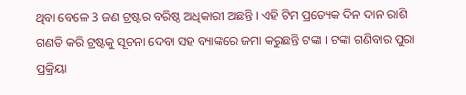ଥିବା ବେଳେ 3 ଜଣ ଟ୍ରଷ୍ଟର ବରିଷ୍ଠ ଅଧିକାରୀ ଅଛନ୍ତି । ଏହି ଟିମ ପ୍ରତ୍ୟେକ ଦିନ ଦାନ ରାଶି ଗଣତି କରି ଟ୍ରଷ୍ଟକୁ ସୂଚନା ଦେବା ସହ ବ୍ୟାଙ୍କରେ ଜମା କରୁଛନ୍ତି ଟଙ୍କା । ଟଙ୍କା ଗଣିବାର ପୁରା ପ୍ରକ୍ରିୟା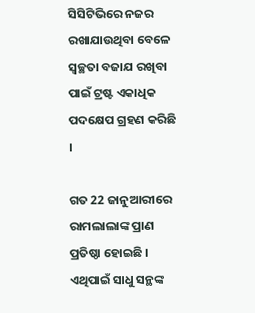ସିସିଟିଭିରେ ନଜର ରଖାଯାଉଥିବା ବେଳେ ସ୍ବଚ୍ଛତା ବଜାଯ ରଖିବା ପାଇଁ ଟ୍ରଷ୍ଟ ଏକାଧିକ ପଦକ୍ଷେପ ଗ୍ରହଣ କରିଛି ।

ଗତ 22 ଜାନୁଆରୀରେ ରାମଲାଲାଙ୍କ ପ୍ରାଣ ପ୍ରତିଷ୍ଠା ହୋଇଛି । ଏଥିପାଇଁ ସାଧୁ ସନ୍ଥଙ୍କ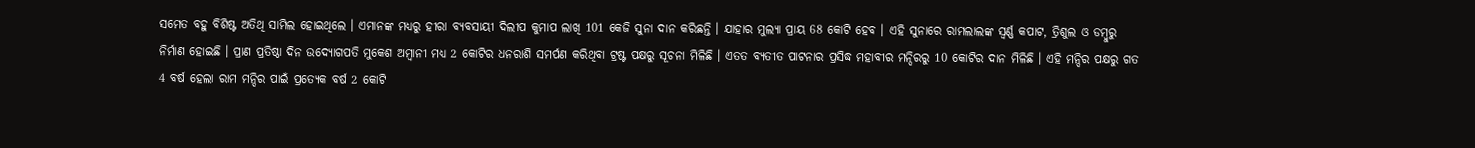ସମେତ ବହୁ ବିଶିଷ୍ଟ ଅତିଥି ସାମିଲ ହୋଇଥିଲେ । ଏମାନଙ୍କ ମଧ୍ୟରୁ ହୀରା ବ୍ୟବସାୟୀ ଦିଲୀପ କୁମାପ ଲାଖି 101 କେଜି ସୁନା ଦାନ କରିଛନ୍ତି । ଯାହାର ମୁଲ୍ୟା ପ୍ରାୟ 68 କୋଟି ହେବ । ଏହି ସୁନାରେ ରାମଲାଲଙ୍କ ସ୍ବର୍ଣ୍ଣ କପାଟ, ତ୍ରିଶୁଲ ଓ ଡମ୍ବୁରୁ ନିର୍ମାଣ ହୋଇଛି । ପ୍ରାଣ ପ୍ରତିଷ୍ଠା ଦିନ ଉଦ୍ୟୋଗପତି ମୁକେଶ ଅମ୍ବାନୀ ମଧ୍ୟ 2 କୋଟିର ଧନରାଶି ସମର୍ପଣ କରିଥିବା ଟ୍ରଷ୍ଟ ପକ୍ଷରୁ ସୂଚନା ମିଳିଛି । ଏତତ ବ୍ୟତୀତ ପାଟନାର ପ୍ରସିଦ୍ଧ ମହାବୀର ମନ୍ଦିରରୁ 10 କୋଟିର ଦାନ ମିଳିଛି । ଏହି ମନ୍ଦିର ପକ୍ଷରୁ ଗତ 4 ବର୍ଷ ହେଲା ରାମ ମନ୍ଦିର ପାଇଁ ପ୍ରତ୍ୟେକ ବର୍ଷ 2 କୋଟି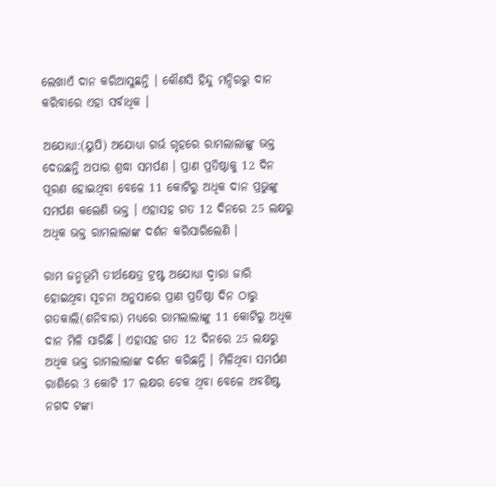ଲେଖାଏଁ ଦାନ କରିଆସୁଛନ୍ତି । କୌଣସି ହିନ୍ଦୁ ମନ୍ଦିରରୁ ଦାନ କରିବାରେ ଏହା ସର୍ବାଧିକ ।

ଅଯୋଧ୍ୟା:(ୟୁପି) ଅଯୋଧ୍ୟା ଗର୍ଭ ଗୃହରେ ରାମଲାଲାଙ୍କୁ ଭକ୍ତ ଦେଉଛନ୍ତି ଅପାର ଶ୍ରଦ୍ଧା ସମର୍ପଣ । ପ୍ରାଣ ପ୍ରତିଷ୍ଠାକୁ 12 ଦିନ ପୂରଣ ହୋଇଥିବା ବେଳେ 11 କୋଟିରୁ ଅଧିକ ଦାନ ପ୍ରଭୁଙ୍କୁ ସମର୍ପଣ କଲେଣି ଭକ୍ତ । ଏହାସହ ଗତ 12 ଦିନରେ 25 ଲକ୍ଷରୁ ଅଧିକ ଭକ୍ତ ରାମଲାଲାଙ୍କ ଦର୍ଶନ କରିସାରିଲେଣି ।

ରାମ ଜନ୍ମଭୂମି ତୀର୍ଥକ୍ଷେତ୍ର ଟ୍ରଷ୍ଟ ଅଯୋଧ୍ୟା ଦ୍ବାରା ଜାରି ହୋଇଥିବା ସୂଚନା ଅନୁସାରେ ପ୍ରାଣ ପ୍ରତିଷ୍ଠା ଦିନ ଠାରୁ ଗତକାଲି(ଶନିବାର) ମଧ୍ୟରେ ରାମଲାଲାଙ୍କୁ 11 କୋଟିରୁ ଅଧିକ ଦାନ ମିଳି ସାରିଛି । ଏହାସହ ଗତ 12 ଦିନରେ 25 ଲକ୍ଷରୁ ଅଧିକ ଭକ୍ତ ରାମଲାଲାଙ୍କ ଦର୍ଶନ କରିଛନ୍ତି । ମିଳିଥିବା ସମର୍ପଣ ରାଶିରେ 3 କୋଟି 17 ଲକ୍ଷର ଚେକ ଥିବା ବେଳେ ଅବଶିଷ୍ଟ ନଗଦ ଟଙ୍କା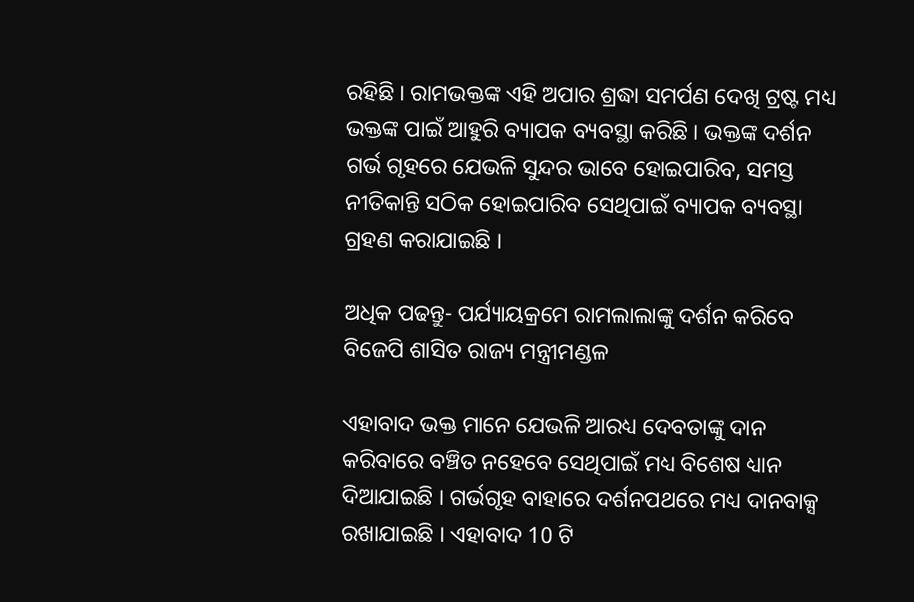ରହିଛି । ରାମଭକ୍ତଙ୍କ ଏହି ଅପାର ଶ୍ରଦ୍ଧା ସମର୍ପଣ ଦେଖି ଟ୍ରଷ୍ଟ ମଧ୍ୟ ଭକ୍ତଙ୍କ ପାଇଁ ଆହୁରି ବ୍ୟାପକ ବ୍ୟବସ୍ଥା କରିଛି । ଭକ୍ତଙ୍କ ଦର୍ଶନ ଗର୍ଭ ଗୃହରେ ଯେଭଳି ସୁନ୍ଦର ଭାବେ ହୋଇପାରିବ, ସମସ୍ତ ନୀତିକାନ୍ତି ସଠିକ ହୋଇପାରିବ ସେଥିପାଇଁ ବ୍ୟାପକ ବ୍ୟବସ୍ଥା ଗ୍ରହଣ କରାଯାଇଛି ।

ଅଧିକ ପଢନ୍ତୁ- ପର୍ଯ୍ୟାୟକ୍ରମେ ରାମଲାଲାଙ୍କୁ ଦର୍ଶନ କରିବେ ବିଜେପି ଶାସିତ ରାଜ୍ୟ ମନ୍ତ୍ରୀମଣ୍ଡଳ

ଏହାବାଦ ଭକ୍ତ ମାନେ ଯେଭଳି ଆରଧ୍ୟ ଦେବତାଙ୍କୁ ଦାନ କରିବାରେ ବଞ୍ଚିତ ନହେବେ ସେଥିପାଇଁ ମଧ୍ୟ ବିଶେଷ ଧ୍ୟାନ ଦିଆଯାଇଛି । ଗର୍ଭଗୃହ ବାହାରେ ଦର୍ଶନପଥରେ ମଧ୍ୟ ଦାନବାକ୍ସ ରଖାଯାଇଛି । ଏହାବାଦ 10 ଟି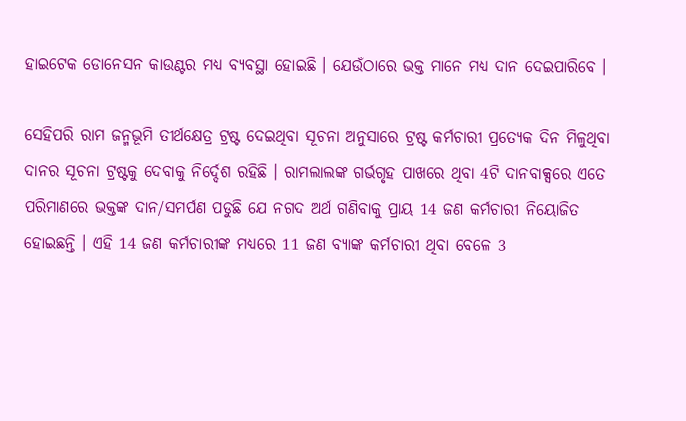ହାଇଟେକ ଡୋନେସନ କାଉଣ୍ଟର ମଧ୍ୟ ବ୍ୟବସ୍ଥା ହୋଇଛି । ଯେଉଁଠାରେ ଭକ୍ତ ମାନେ ମଧ୍ୟ ଦାନ ଦେଇପାରିବେ ।

ସେହିପରି ରାମ ଜନ୍ମଭୂମି ତୀର୍ଥକ୍ଷେତ୍ର ଟ୍ରଷ୍ଟ ଦେଇଥିବା ସୂଚନା ଅନୁସାରେ ଟ୍ରଷ୍ଟ କର୍ମଚାରୀ ପ୍ରତ୍ୟେକ ଦିନ ମିଳୁଥିବା ଦାନର ସୂଚନା ଟ୍ରଷ୍ଟକୁ ଦେବାକୁ ନିର୍ଦ୍ଦେଶ ରହିଛି । ରାମଲାଲଙ୍କ ଗର୍ଭଗୃହ ପାଖରେ ଥିବା 4ଟି ଦାନବାକ୍ସରେ ଏତେ ପରିମାଣରେ ଭକ୍ତଙ୍କ ଦାନ/ସମର୍ପଣ ପଡୁଛି ଯେ ନଗଦ ଅର୍ଥ ଗଣିବାକୁ ପ୍ରାୟ 14 ଜଣ କର୍ମଚାରୀ ନିୟୋଜିତ ହୋଇଛନ୍ତି । ଏହି 14 ଜଣ କର୍ମଚାରୀଙ୍କ ମଧ୍ୟରେ 11 ଜଣ ବ୍ୟାଙ୍କ କର୍ମଚାରୀ ଥିବା ବେଳେ 3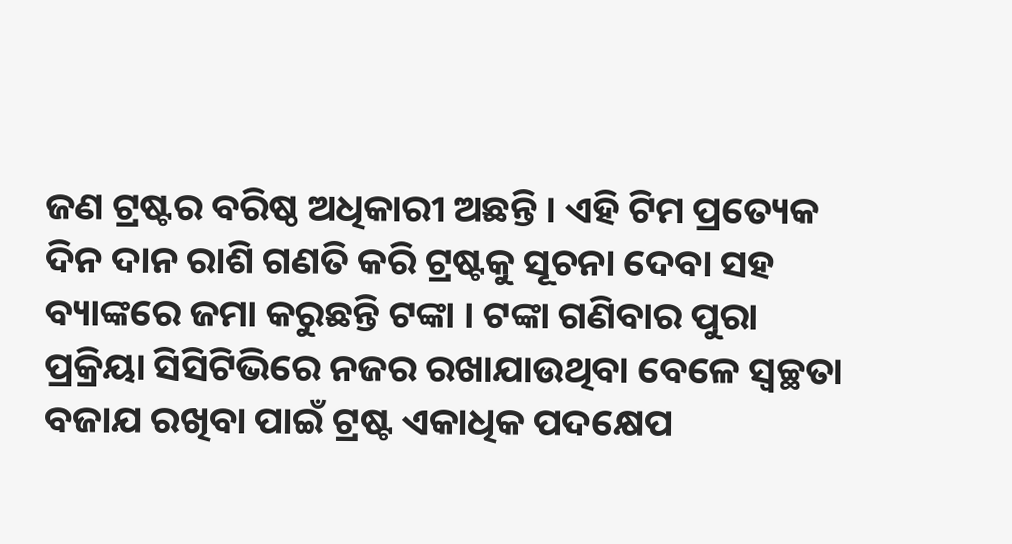ଜଣ ଟ୍ରଷ୍ଟର ବରିଷ୍ଠ ଅଧିକାରୀ ଅଛନ୍ତି । ଏହି ଟିମ ପ୍ରତ୍ୟେକ ଦିନ ଦାନ ରାଶି ଗଣତି କରି ଟ୍ରଷ୍ଟକୁ ସୂଚନା ଦେବା ସହ ବ୍ୟାଙ୍କରେ ଜମା କରୁଛନ୍ତି ଟଙ୍କା । ଟଙ୍କା ଗଣିବାର ପୁରା ପ୍ରକ୍ରିୟା ସିସିଟିଭିରେ ନଜର ରଖାଯାଉଥିବା ବେଳେ ସ୍ବଚ୍ଛତା ବଜାଯ ରଖିବା ପାଇଁ ଟ୍ରଷ୍ଟ ଏକାଧିକ ପଦକ୍ଷେପ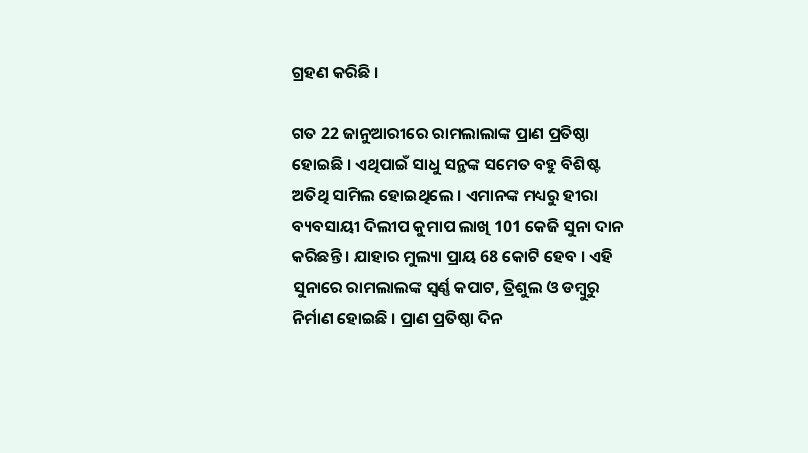ଗ୍ରହଣ କରିଛି ।

ଗତ 22 ଜାନୁଆରୀରେ ରାମଲାଲାଙ୍କ ପ୍ରାଣ ପ୍ରତିଷ୍ଠା ହୋଇଛି । ଏଥିପାଇଁ ସାଧୁ ସନ୍ଥଙ୍କ ସମେତ ବହୁ ବିଶିଷ୍ଟ ଅତିଥି ସାମିଲ ହୋଇଥିଲେ । ଏମାନଙ୍କ ମଧ୍ୟରୁ ହୀରା ବ୍ୟବସାୟୀ ଦିଲୀପ କୁମାପ ଲାଖି 101 କେଜି ସୁନା ଦାନ କରିଛନ୍ତି । ଯାହାର ମୁଲ୍ୟା ପ୍ରାୟ 68 କୋଟି ହେବ । ଏହି ସୁନାରେ ରାମଲାଲଙ୍କ ସ୍ବର୍ଣ୍ଣ କପାଟ, ତ୍ରିଶୁଲ ଓ ଡମ୍ବୁରୁ ନିର୍ମାଣ ହୋଇଛି । ପ୍ରାଣ ପ୍ରତିଷ୍ଠା ଦିନ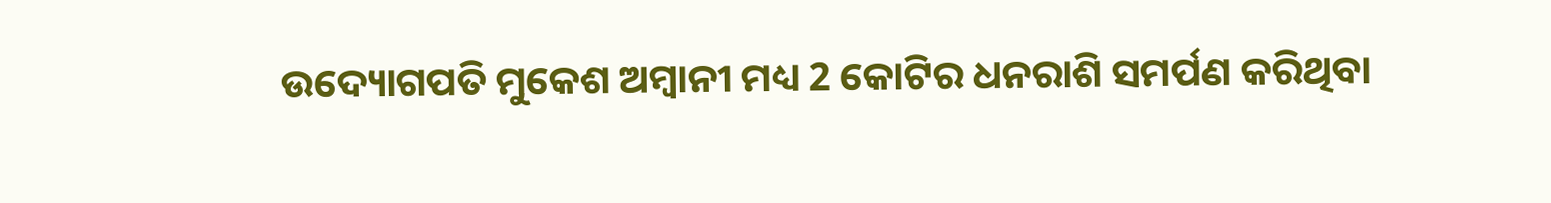ଉଦ୍ୟୋଗପତି ମୁକେଶ ଅମ୍ବାନୀ ମଧ୍ୟ 2 କୋଟିର ଧନରାଶି ସମର୍ପଣ କରିଥିବା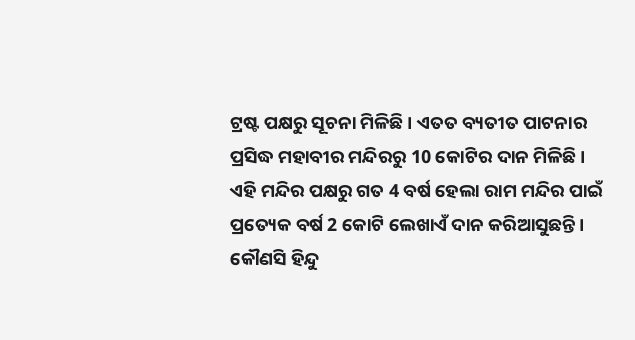ଟ୍ରଷ୍ଟ ପକ୍ଷରୁ ସୂଚନା ମିଳିଛି । ଏତତ ବ୍ୟତୀତ ପାଟନାର ପ୍ରସିଦ୍ଧ ମହାବୀର ମନ୍ଦିରରୁ 10 କୋଟିର ଦାନ ମିଳିଛି । ଏହି ମନ୍ଦିର ପକ୍ଷରୁ ଗତ 4 ବର୍ଷ ହେଲା ରାମ ମନ୍ଦିର ପାଇଁ ପ୍ରତ୍ୟେକ ବର୍ଷ 2 କୋଟି ଲେଖାଏଁ ଦାନ କରିଆସୁଛନ୍ତି । କୌଣସି ହିନ୍ଦୁ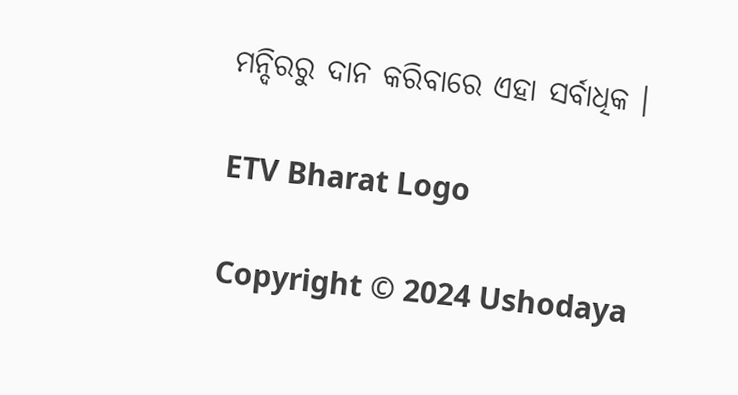ମନ୍ଦିରରୁ ଦାନ କରିବାରେ ଏହା ସର୍ବାଧିକ ।

ETV Bharat Logo

Copyright © 2024 Ushodaya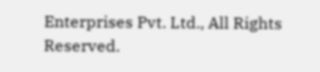Enterprises Pvt. Ltd., All Rights Reserved.